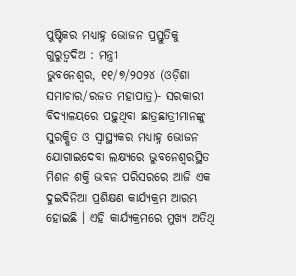ପୁଷ୍ଟିକର ମଧ୍ୟାହ୍ନ ଭୋଜନ ପ୍ରସ୍ତୁତିକୁ ଗୁରୁତ୍ୱଦିଅ : ମନ୍ତ୍ରୀ
ଭୁବନେଶ୍ୱର, ୧୧/୭/୨୦୨୪ (ଓଡ଼ିଶା ସମାଚାର/ରଜତ ମହାପାତ୍ର)- ସରକାରୀ ବିଦ୍ୟାଳୟରେ ପଢ଼ୁଥିବା ଛାତ୍ରଛାତ୍ରୀମାନଙ୍କୁ ସୁରକ୍ଷିତ ଓ ସ୍ୱାସ୍ଥ୍ୟକର ମଧ୍ୟାହ୍ନ ଭୋଜନ ଯୋଗାଇଦେବା ଲକ୍ଷ୍ୟରେ ଭୁବନେଶ୍ୱରସ୍ଥିତ ମିଶନ ଶକ୍ତି ଭବନ ପରିସରରେ ଆଜି ଏକ ଦୁଇଦିନିଆ ପ୍ରଶିକ୍ଷଣ କାର୍ଯ୍ୟକ୍ରମ ଆରମ୍ଭ ହୋଇଛି । ଏହି କାର୍ଯ୍ୟକ୍ରମରେ ମୁଖ୍ୟ ଅତିଥି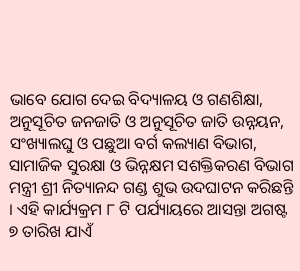ଭାବେ ଯୋଗ ଦେଇ ବିଦ୍ୟାଳୟ ଓ ଗଣଶିକ୍ଷା, ଅନୁସୂଚିତ ଜନଜାତି ଓ ଅନୁସୂଚିତ ଜାତି ଉନ୍ନୟନ, ସଂଖ୍ୟାଲଘୁ ଓ ପଛୁଆ ବର୍ଗ କଲ୍ୟାଣ ବିଭାଗ, ସାମାଜିକ ସୁରକ୍ଷା ଓ ଭିନ୍ନକ୍ଷମ ସଶକ୍ତିକରଣ ବିଭାଗ ମନ୍ତ୍ରୀ ଶ୍ରୀ ନିତ୍ୟାନନ୍ଦ ଗଣ୍ଡ ଶୁଭ ଉଦଘାଟନ କରିଛନ୍ତି । ଏହି କାର୍ଯ୍ୟକ୍ରମ ୮ ଟି ପର୍ଯ୍ୟାୟରେ ଆସନ୍ତା ଅଗଷ୍ଟ ୭ ତାରିଖ ଯାଏଁ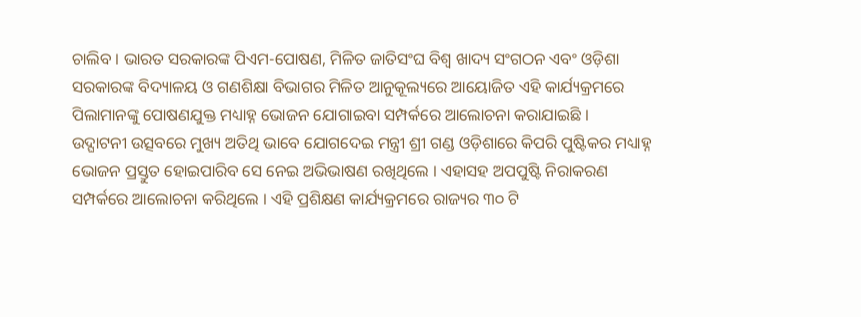ଚାଲିବ । ଭାରତ ସରକାରଙ୍କ ପିଏମ-ପୋଷଣ, ମିଳିତ ଜାତିସଂଘ ବିଶ୍ୱ ଖାଦ୍ୟ ସଂଗଠନ ଏବଂ ଓଡ଼ିଶା ସରକାରଙ୍କ ବିଦ୍ୟାଳୟ ଓ ଗଣଶିକ୍ଷା ବିଭାଗର ମିଳିତ ଆନୁକୂଲ୍ୟରେ ଆୟୋଜିତ ଏହି କାର୍ଯ୍ୟକ୍ରମରେ ପିଲାମାନଙ୍କୁ ପୋଷଣଯୁକ୍ତ ମଧ୍ୟାହ୍ନ ଭୋଜନ ଯୋଗାଇବା ସମ୍ପର୍କରେ ଆଲୋଚନା କରାଯାଇଛି ।
ଉଦ୍ଘାଟନୀ ଉତ୍ସବରେ ମୁଖ୍ୟ ଅତିଥି ଭାବେ ଯୋଗଦେଇ ମନ୍ତ୍ରୀ ଶ୍ରୀ ଗଣ୍ଡ ଓଡ଼ିଶାରେ କିପରି ପୁଷ୍ଟିକର ମଧ୍ୟାହ୍ନ ଭୋଜନ ପ୍ରସ୍ତୁତ ହୋଇପାରିବ ସେ ନେଇ ଅଭିଭାଷଣ ରଖିଥିଲେ । ଏହାସହ ଅପପୁଷ୍ଟି ନିରାକରଣ ସମ୍ପର୍କରେ ଆଲୋଚନା କରିଥିଲେ । ଏହି ପ୍ରଶିକ୍ଷଣ କାର୍ଯ୍ୟକ୍ରମରେ ରାଜ୍ୟର ୩୦ ଟି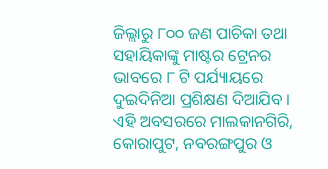ଜିଲ୍ଲାରୁ ୮୦୦ ଜଣ ପାଚିକା ତଥା ସହାୟିକାଙ୍କୁ ମାଷ୍ଟର ଟ୍ରେନର ଭାବରେ ୮ ଟି ପର୍ଯ୍ୟାୟରେ ଦୁଇଦିନିଆ ପ୍ରଶିକ୍ଷଣ ଦିଆଯିବ । ଏହି ଅବସରରେ ମାଲକାନଗିରି, କୋରାପୁଟ, ନବରଙ୍ଗପୁର ଓ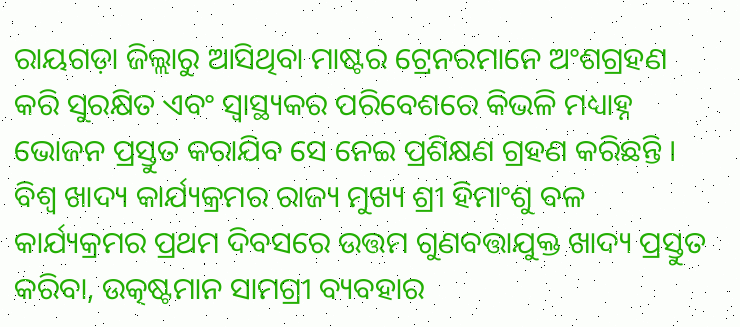ରାୟଗଡ଼ା ଜିଲ୍ଲାରୁ ଆସିଥିବା ମାଷ୍ଟର ଟ୍ରେନରମାନେ ଅଂଶଗ୍ରହଣ କରି ସୁରକ୍ଷିତ ଏବଂ ସ୍ୱାସ୍ଥ୍ୟକର ପରିବେଶରେ କିଭଳି ମଧ୍ୟାହ୍ନ ଭୋଜନ ପ୍ରସ୍ତୁତ କରାଯିବ ସେ ନେଇ ପ୍ରଶିକ୍ଷଣ ଗ୍ରହଣ କରିଛନ୍ତି ।
ବିଶ୍ୱ ଖାଦ୍ୟ କାର୍ଯ୍ୟକ୍ରମର ରାଜ୍ୟ ମୁଖ୍ୟ ଶ୍ରୀ ହିମାଂଶୁ ବଳ କାର୍ଯ୍ୟକ୍ରମର ପ୍ରଥମ ଦିବସରେ ଉତ୍ତମ ଗୁଣବତ୍ତାଯୁକ୍ତ ଖାଦ୍ୟ ପ୍ରସ୍ତୁତ କରିବା, ଉତ୍କଷ୍ଟମାନ ସାମଗ୍ରୀ ବ୍ୟବହାର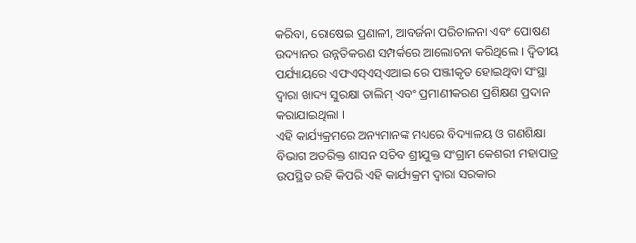କରିବା, ରୋଷେଇ ପ୍ରଣାଳୀ, ଆବର୍ଜନା ପରିଚାଳନା ଏବଂ ପୋଷଣ ଉଦ୍ୟାନର ଉନ୍ନତିକରଣ ସମ୍ପର୍କରେ ଆଲୋଚନା କରିଥିଲେ । ଦ୍ୱିତୀୟ ପର୍ଯ୍ୟାୟରେ ଏଫଏସ୍ଏସ୍ଏଆଇ ରେ ପଞ୍ଜୀକୃତ ହୋଇଥିବା ସଂସ୍ଥା ଦ୍ୱାରା ଖାଦ୍ୟ ସୁରକ୍ଷା ତାଲିମ୍ ଏବଂ ପ୍ରମାଣୀକରଣ ପ୍ରଶିକ୍ଷଣ ପ୍ରଦାନ କରାଯାଇଥିଲା ।
ଏହି କାର୍ଯ୍ୟକ୍ରମରେ ଅନ୍ୟମାନଙ୍କ ମଧ୍ୟରେ ବିଦ୍ୟାଳୟ ଓ ଗଣଶିକ୍ଷା ବିଭାଗ ଅତରିକ୍ତ ଶାସନ ସଚିବ ଶ୍ରୀଯୁକ୍ତ ସଂଗ୍ରାମ କେଶରୀ ମହାପାତ୍ର ଉପସ୍ଥିତ ରହି କିପରି ଏହି କାର୍ଯ୍ୟକ୍ରମ ଦ୍ୱାରା ସରକାର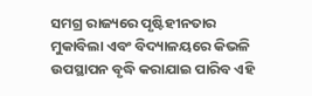ସମଗ୍ର ରାଜ୍ୟରେ ପୃଷ୍ଟିହୀନତାର ମୁକାବିଲା ଏବଂ ବିଦ୍ୟାଳୟରେ କିଭଳି ଉପସ୍ଥାପନ ବୃଦ୍ଧି କରାଯାଇ ପାରିବ ଏହି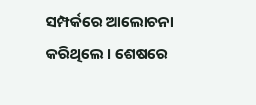ସମ୍ପର୍କରେ ଆଲୋଚନା କରିଥିଲେ । ଶେଷରେ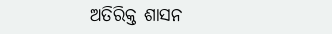ଅତିରିକ୍ତ ଶାସନ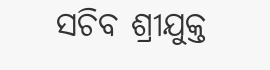ସଚିବ ଶ୍ରୀଯୁକ୍ତ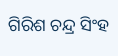ଗିରିଶ ଚନ୍ଦ୍ର ସିଂହ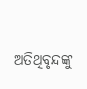ଅତିଥିବୃନ୍ଦଙ୍କୁ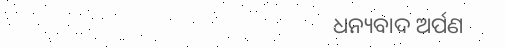ଧନ୍ୟବାଦ ଅର୍ପଣ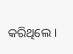କରିଥିଲେ ।